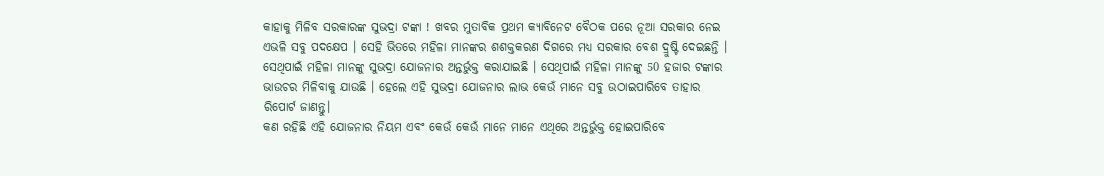କାହାକୁ ମିଳିବ ସରକାରଙ୍କ ସୁଭଦ୍ରା ଟଙ୍କା ! ଖବର ମୁତାବିକ ପ୍ରଥମ କ୍ଯାବିନେଟ ବୈଠକ ପରେ ନୂଆ ସରକାର ନେଇ ଏଭଳି ସବୁ ପଦକ୍ଷେପ । ସେହି ଭିତରେ ମହିଳା ମାନଙ୍କର ଶଶକ୍ତକରଣ ଦିଗରେ ମଧ୍ୟ ସରକାର ବେଶ ଦ୍ରୁଷ୍ଟି ଦେଇଛନ୍ତି । ସେଥିପାଇଁ ମହିଳା ମାନଙ୍କୁ ସୁଭଦ୍ରା ଯୋଜନାର ଅନ୍ତର୍ଭୁକ୍ତ କରାଯାଇଛି । ସେଥିପାଇଁ ମହିଳା ମାନଙ୍କୁ 50 ହଜାର ଟଙ୍କାର ଭାଉଚର ମିଳିବାକୁ ଯାଉଛି । ହେଲେ ଏହି ସୁଭଦ୍ରା ଯୋଜନାର ଲାଭ କେଉଁ ମାନେ ସବୁ ଉଠାଇପାରିବେ ତାହାର ରିପୋର୍ଟ ଜାଣନ୍ତୁ।
କଣ ରହିଛି ଏହି ଯୋଜନାର ନିୟମ ଏବଂ କେଉଁ କେଉଁ ମାନେ ମାନେ ଏଥିରେ ଅନ୍ତର୍ଭୁକ୍ତ ହୋଇପାରିବେ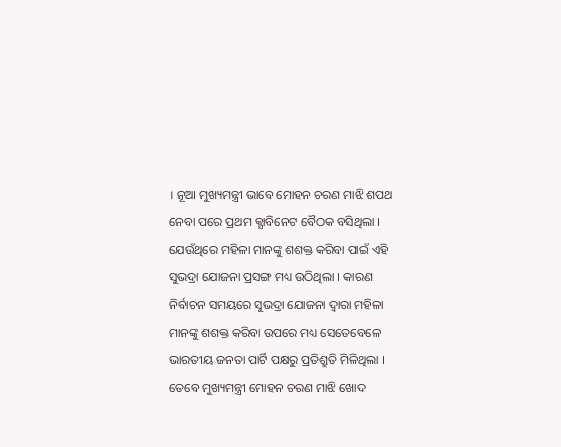। ନୂଆ ମୁଖ୍ୟମନ୍ତ୍ରୀ ଭାବେ ମୋହନ ଚରଣ ମାଝି ଶପଥ ନେବା ପରେ ପ୍ରଥମ କ୍ଯାବିନେଟ ବୈଠକ ବସିଥିଲା । ଯେଉଁଥିରେ ମହିଳା ମାନଙ୍କୁ ଶଶକ୍ତ କରିବା ପାଇଁ ଏହି ସୁଭଦ୍ରା ଯୋଜନା ପ୍ରସଙ୍ଗ ମଧ୍ୟ ଉଠିଥିଲା । କାରଣ ନିର୍ବାଚନ ସମୟରେ ସୁଭଦ୍ରା ଯୋଜନା ଦ୍ଵାରା ମହିଳା ମାନଙ୍କୁ ଶଶକ୍ତ କରିବା ଉପରେ ମଧ୍ୟ ସେତେବେଳେ ଭାରତୀୟ ଜନତା ପାର୍ଟି ପକ୍ଷରୁ ପ୍ରତିଶ୍ରୁତି ମିଳିଥିଲା ।
ତେବେ ମୁଖ୍ୟମନ୍ତ୍ରୀ ମୋହନ ଚରଣ ମାଝି ଖୋଦ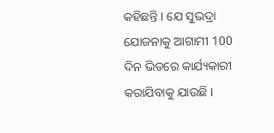କହିଛନ୍ତି । ଯେ ସୁଭଦ୍ରା ଯୋଜନାକୁ ଆଗାମୀ 100 ଦିନ ଭିତରେ କାର୍ଯ୍ୟକାରୀ କରାଯିବାକୁ ଯାଉଛି ।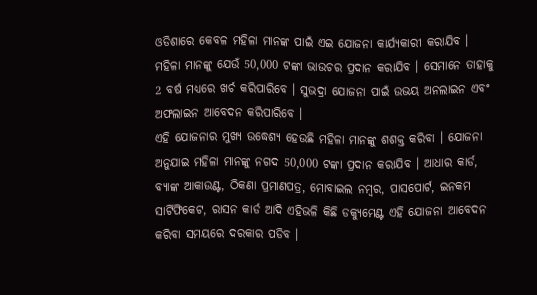ଓଡିଶାରେ କେବଳ ମହିଳା ମାନଙ୍କ ପାଇଁ ଏଇ ଯୋଜନା କାର୍ଯ୍ୟକାରୀ କରାଯିବ । ମହିଳା ମାନଙ୍କୁ ଯେଉଁ 50,000 ଟଙ୍କା ଭାଉଚର ପ୍ରଦାନ କରାଯିବ । ସେମାନେ ତାହାକୁ 2 ବର୍ଷ ମଧ୍ୟରେ ଖର୍ଚ କରିପାରିବେ । ସୁଭଦ୍ରା ଯୋଜନା ପାଇଁ ଉଭୟ ଅନଲାଇନ ଏବଂ ଅଫଲାଇନ ଆବେଦନ କରିପାରିବେ ।
ଏହି ଯୋଜନାର ମୁଖ୍ୟ ଉଦ୍ଧେଶ୍ୟ ହେଉଛି ମହିଳା ମାନଙ୍କୁ ଶଶକ୍ତ କରିବା । ଯୋଜନା ଅନୁଯାଇ ମହିଳା ମାନଙ୍କୁ ନଗଦ 50,000 ଟଙ୍କା ପ୍ରଦାନ କରାଯିବ । ଆଧାର କାର୍ଡ, ବ୍ଯାଙ୍କ ଆକାଉଣ୍ଟ, ଠିକଣା ପ୍ରମାଣପତ୍ର, ମୋବାଇଲ ନମ୍ବର, ପାସପୋର୍ଟ, ଇନକମ ସାର୍ଟିଫିକେଟ, ରାସନ କାର୍ଡ ଆଦି ଏହିଭଳି କିଛି ଡକ୍ୟୁମେଣ୍ଟ ଏହି ଯୋଜନା ଆବେଦନ କରିବା ସମୟରେ ଦରକାର ପଡିବ ।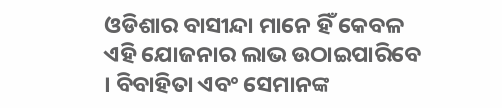ଓଡିଶାର ବାସୀନ୍ଦା ମାନେ ହିଁ କେବଳ ଏହି ଯୋଜନାର ଲାଭ ଉଠାଇପାରିବେ । ବିବାହିତା ଏବଂ ସେମାନଙ୍କ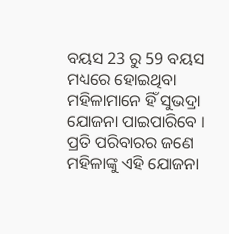ବୟସ 23 ରୁ 59 ବୟସ ମଧ୍ୟରେ ହୋଇଥିବା ମହିଳାମାନେ ହିଁ ସୁଭଦ୍ରା ଯୋଜନା ପାଇପାରିବେ । ପ୍ରତି ପରିବାରର ଜଣେ ମହିଳାଙ୍କୁ ଏହି ଯୋଜନା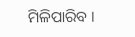ମିଳିପାରିବ ।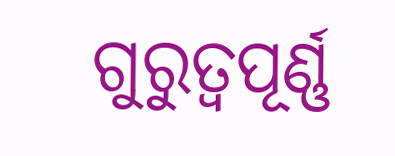ଗୁରୁତ୍ଵପୂର୍ଣ୍ଣ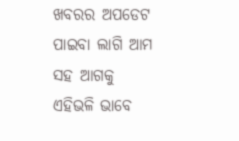ଖବରର ଅପଡେଟ ପାଇବା ଲାଗି ଆମ ସହ ଆଗକୁ ଏହିଭଳି ଭାବେ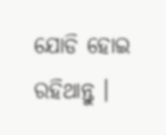ଯୋଡି ହୋଇ ରହିଥାନ୍ତୁ ।